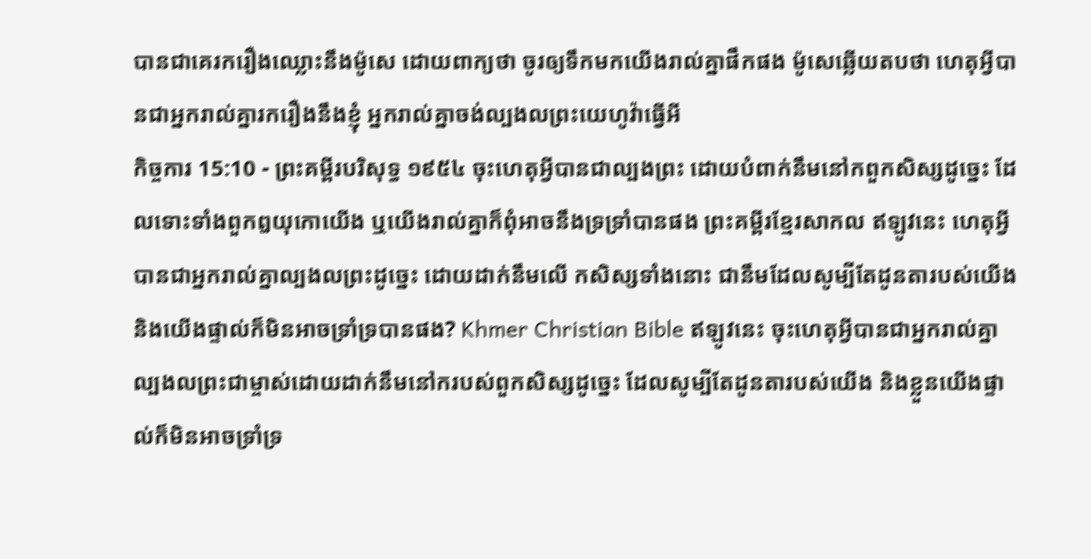បានជាគេរករឿងឈ្លោះនឹងម៉ូសេ ដោយពាក្យថា ចូរឲ្យទឹកមកយើងរាល់គ្នាផឹកផង ម៉ូសេឆ្លើយតបថា ហេតុអ្វីបានជាអ្នករាល់គ្នារករឿងនឹងខ្ញុំ អ្នករាល់គ្នាចង់ល្បងលព្រះយេហូវ៉ាធ្វើអី
កិច្ចការ 15:10 - ព្រះគម្ពីរបរិសុទ្ធ ១៩៥៤ ចុះហេតុអ្វីបានជាល្បងព្រះ ដោយបំពាក់នឹមនៅកពួកសិស្សដូច្នេះ ដែលទោះទាំងពួកឰយុកោយើង ឬយើងរាល់គ្នាក៏ពុំអាចនឹងទ្រទ្រាំបានផង ព្រះគម្ពីរខ្មែរសាកល ឥឡូវនេះ ហេតុអ្វីបានជាអ្នករាល់គ្នាល្បងលព្រះដូច្នេះ ដោយដាក់នឹមលើ កសិស្សទាំងនោះ ជានឹមដែលសូម្បីតែដូនតារបស់យើង និងយើងផ្ទាល់ក៏មិនអាចទ្រាំទ្របានផង? Khmer Christian Bible ឥឡូវនេះ ចុះហេតុអ្វីបានជាអ្នករាល់គ្នាល្បងលព្រះជាម្ចាស់ដោយដាក់នឹមនៅករបស់ពួកសិស្សដូច្នេះ ដែលសូម្បីតែដូនតារបស់យើង និងខ្លួនយើងផ្ទាល់ក៏មិនអាចទ្រាំទ្រ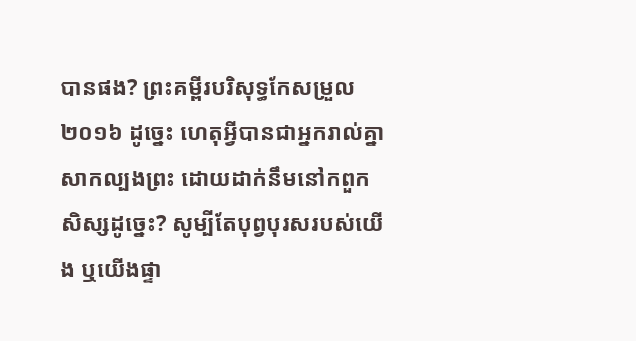បានផង? ព្រះគម្ពីរបរិសុទ្ធកែសម្រួល ២០១៦ ដូច្នេះ ហេតុអ្វីបានជាអ្នករាល់គ្នាសាកល្បងព្រះ ដោយដាក់នឹមនៅកពួកសិស្សដូច្នេះ? សូម្បីតែបុព្វបុរសរបស់យើង ឬយើងផ្ទា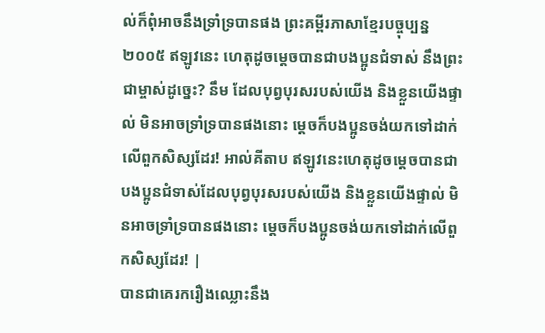ល់ក៏ពុំអាចនឹងទ្រាំទ្របានផង ព្រះគម្ពីរភាសាខ្មែរបច្ចុប្បន្ន ២០០៥ ឥឡូវនេះ ហេតុដូចម្ដេចបានជាបងប្អូនជំទាស់ នឹងព្រះជាម្ចាស់ដូច្នេះ? នឹម ដែលបុព្វបុរសរបស់យើង និងខ្លួនយើងផ្ទាល់ មិនអាចទ្រាំទ្របានផងនោះ ម្ដេចក៏បងប្អូនចង់យកទៅដាក់លើពួកសិស្សដែរ! អាល់គីតាប ឥឡូវនេះហេតុដូចម្ដេចបានជាបងប្អូនជំទាស់ដែលបុព្វបុរសរបស់យើង និងខ្លួនយើងផ្ទាល់ មិនអាចទ្រាំទ្របានផងនោះ ម្ដេចក៏បងប្អូនចង់យកទៅដាក់លើពួកសិស្សដែរ! |
បានជាគេរករឿងឈ្លោះនឹង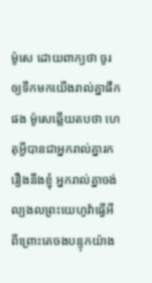ម៉ូសេ ដោយពាក្យថា ចូរឲ្យទឹកមកយើងរាល់គ្នាផឹកផង ម៉ូសេឆ្លើយតបថា ហេតុអ្វីបានជាអ្នករាល់គ្នារករឿងនឹងខ្ញុំ អ្នករាល់គ្នាចង់ល្បងលព្រះយេហូវ៉ាធ្វើអី
ពីព្រោះគេចងបន្ទុកយ៉ាង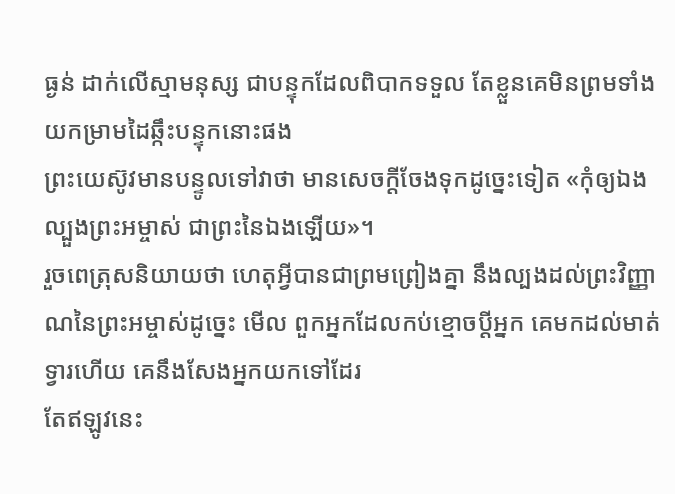ធ្ងន់ ដាក់លើស្មាមនុស្ស ជាបន្ទុកដែលពិបាកទទួល តែខ្លួនគេមិនព្រមទាំងយកម្រាមដៃឆ្កឹះបន្ទុកនោះផង
ព្រះយេស៊ូវមានបន្ទូលទៅវាថា មានសេចក្ដីចែងទុកដូច្នេះទៀត «កុំឲ្យឯងល្បួងព្រះអម្ចាស់ ជាព្រះនៃឯងឡើយ»។
រួចពេត្រុសនិយាយថា ហេតុអ្វីបានជាព្រមព្រៀងគ្នា នឹងល្បងដល់ព្រះវិញ្ញាណនៃព្រះអម្ចាស់ដូច្នេះ មើល ពួកអ្នកដែលកប់ខ្មោចប្ដីអ្នក គេមកដល់មាត់ទ្វារហើយ គេនឹងសែងអ្នកយកទៅដែរ
តែឥឡូវនេះ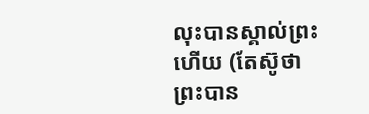លុះបានស្គាល់ព្រះហើយ (តែស៊ូថា ព្រះបាន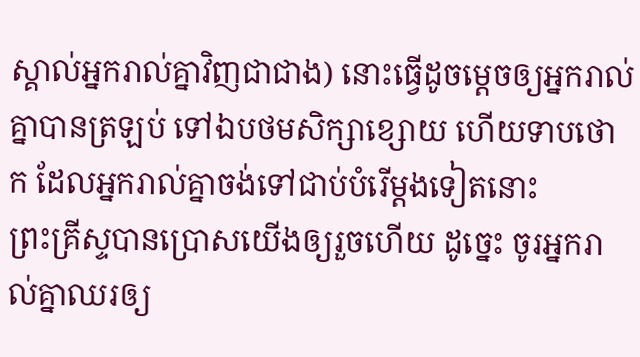ស្គាល់អ្នករាល់គ្នាវិញជាជាង) នោះធ្វើដូចម្តេចឲ្យអ្នករាល់គ្នាបានត្រឡប់ ទៅឯបថមសិក្សាខ្សោយ ហើយទាបថោក ដែលអ្នករាល់គ្នាចង់ទៅជាប់បំរើម្តងទៀតនោះ
ព្រះគ្រីស្ទបានប្រោសយើងឲ្យរួចហើយ ដូច្នេះ ចូរអ្នករាល់គ្នាឈរឲ្យ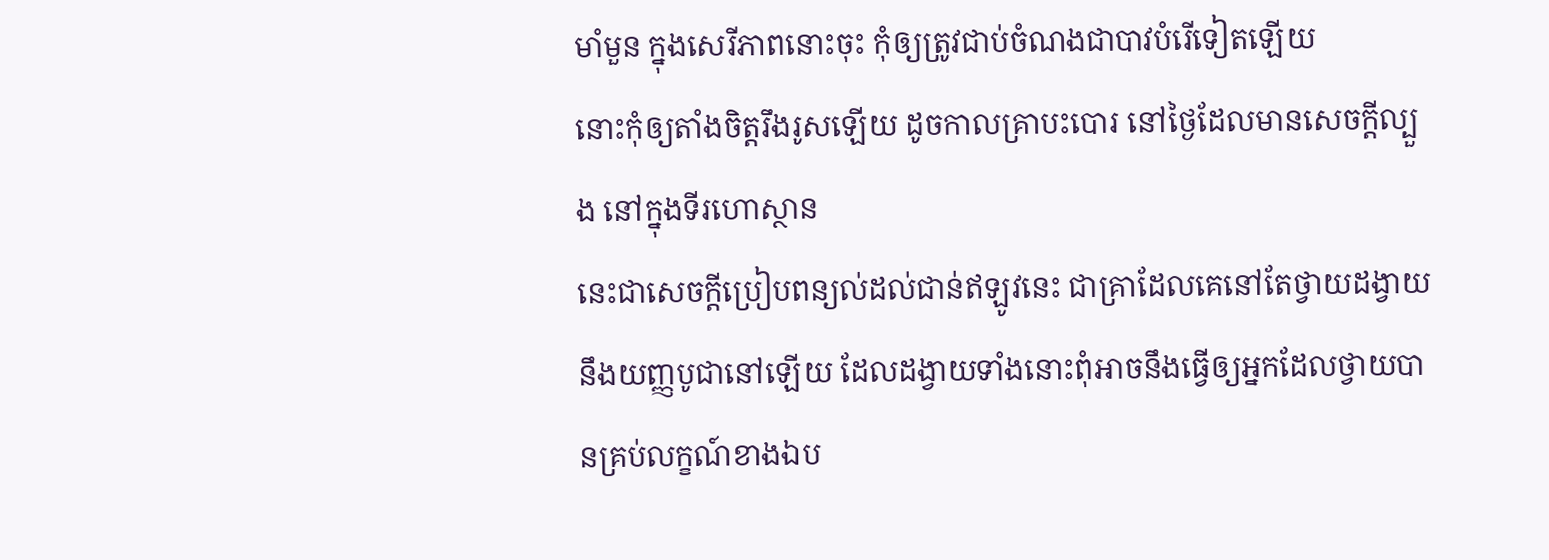មាំមួន ក្នុងសេរីភាពនោះចុះ កុំឲ្យត្រូវជាប់ចំណងជាបាវបំរើទៀតឡើយ
នោះកុំឲ្យតាំងចិត្តរឹងរូសឡើយ ដូចកាលគ្រាបះបោរ នៅថ្ងៃដែលមានសេចក្ដីល្បួង នៅក្នុងទីរហោស្ថាន
នេះជាសេចក្ដីប្រៀបពន្យល់ដល់ជាន់ឥឡូវនេះ ជាគ្រាដែលគេនៅតែថ្វាយដង្វាយ នឹងយញ្ញបូជានៅឡើយ ដែលដង្វាយទាំងនោះពុំអាចនឹងធ្វើឲ្យអ្នកដែលថ្វាយបានគ្រប់លក្ខណ៍ខាងឯប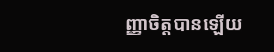ញ្ញាចិត្តបានឡើយ